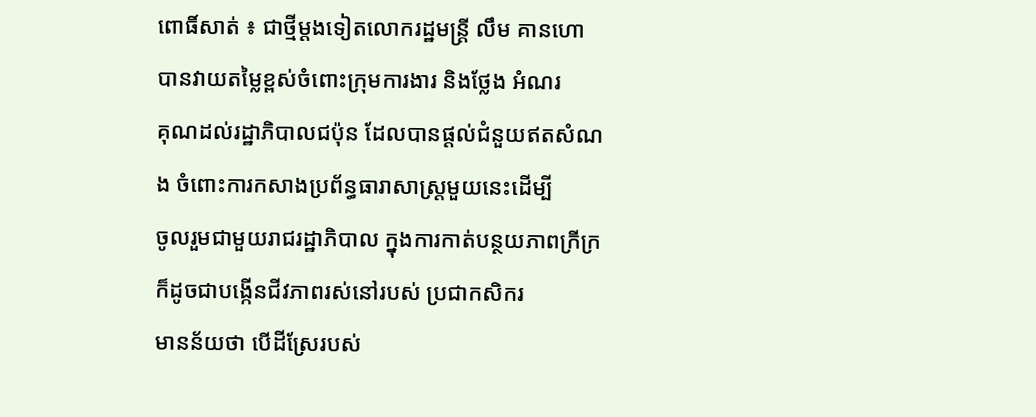ពោធិ៍សាត់ ៖ ជាថ្មីម្ដងទៀតលោករដ្ឋមន្ដ្រី លឹម គានហោ បានវាយតម្លៃខ្ពស់ចំពោះក្រុមការងារ និងថ្លែង អំណរ
គុណដល់រដ្ឋាភិបាលជប៉ុន ដែលបានផ្ដល់ជំនួយឥតសំណង ចំពោះការកសាងប្រព័ន្ធធារាសាស្ដ្រមួយនេះដើម្បី
ចូលរួមជាមួយរាជរដ្ឋាភិបាល ក្នុងការកាត់បន្ថយភាពក្រីក្រ ក៏ដូចជាបង្កើនជីវភាពរស់នៅរបស់ ប្រជាកសិករ
មានន័យថា បើដីស្រែរបស់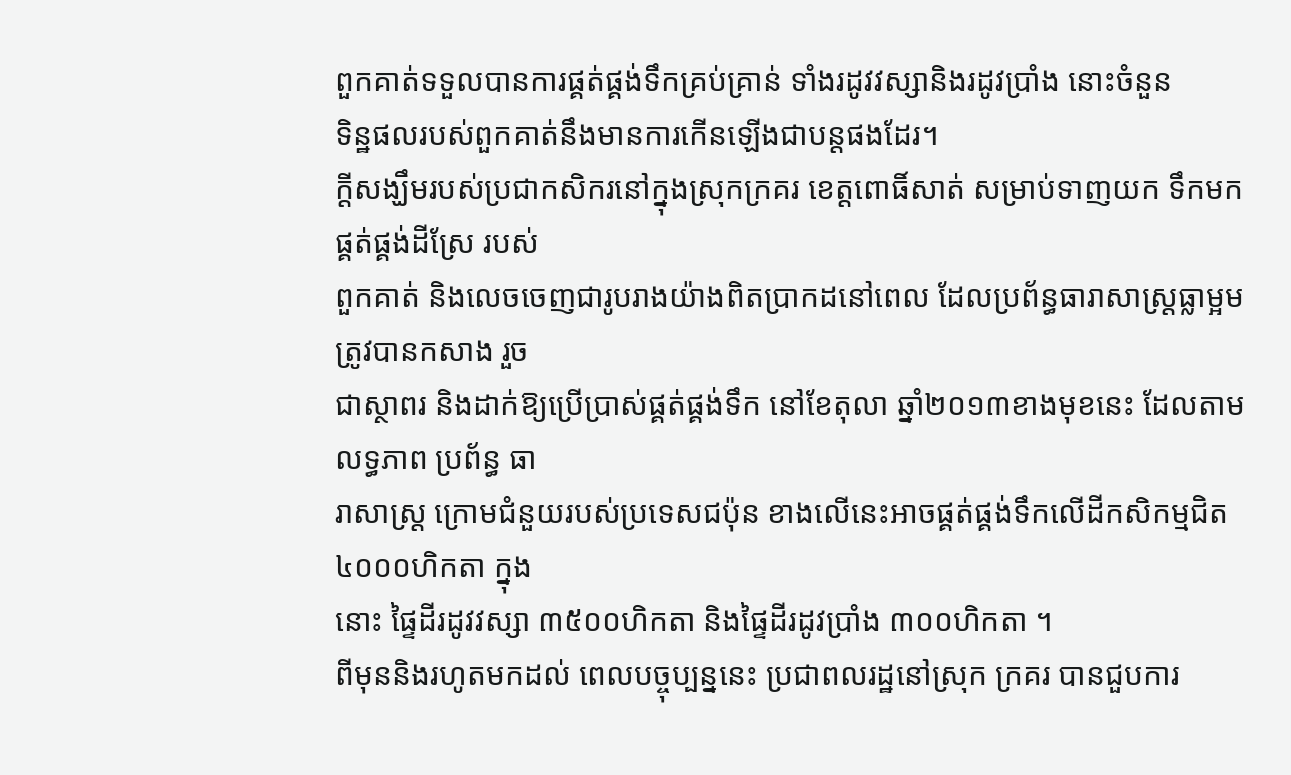ពួកគាត់ទទួលបានការផ្គត់ផ្គង់ទឹកគ្រប់គ្រាន់ ទាំងរដូវវស្សានិងរដូវប្រាំង នោះចំនួន
ទិន្ឋផលរបស់ពួកគាត់នឹងមានការកើនឡើងជាបន្ដផងដែរ។
ក្ដីសង្ឃឹមរបស់ប្រជាកសិករនៅក្នុងស្រុកក្រគរ ខេត្ដពោធិ៍សាត់ សម្រាប់ទាញយក ទឹកមកផ្គត់ផ្គង់ដីស្រែ របស់
ពួកគាត់ និងលេចចេញជារូបរាងយ៉ាងពិតប្រាកដនៅពេល ដែលប្រព័ន្ធធារាសាស្ដ្រធ្លាម្អម ត្រូវបានកសាង រួច
ជាស្ថាពរ និងដាក់ឱ្យប្រើប្រាស់ផ្គត់ផ្គង់ទឹក នៅខែតុលា ឆ្នាំ២០១៣ខាងមុខនេះ ដែលតាមលទ្ធភាព ប្រព័ន្ធ ធា
រាសាស្ដ្រ ក្រោមជំនួយរបស់ប្រទេសជប៉ុន ខាងលើនេះអាចផ្គត់ផ្គង់ទឹកលើដីកសិកម្មជិត៤០០០ហិកតា ក្នុង
នោះ ផ្ទៃដីរដូវវស្សា ៣៥០០ហិកតា និងផ្ទៃដីរដូវប្រាំង ៣០០ហិកតា ។
ពីមុននិងរហូតមកដល់ ពេលបច្ចុប្បន្ននេះ ប្រជាពលរដ្ឋនៅស្រុក ក្រគរ បានជួបការ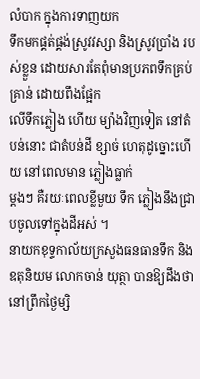លំបាក ក្នុងការទាញយក
ទឹកមកផ្គត់ផ្គង់ស្រូវវស្សា និងស្រូវប្រាំង របស់ខ្លួន ដោយសារតែពុំមានប្រភពទឹកគ្រប់ គ្រាន់ ដោយពឹងផ្អែក
លើទឹកភ្លៀង ហើយ ម្យ៉ាងវិញទៀត នៅតំបន់នោះ ជាតំបន់ដី ខ្សាច់ ហេតុដូច្នោះហើយ នៅពេលមាន ភ្លៀងធ្លាក់
ម្ដងៗ គឺរយៈពេលខ្លីមួយ ទឹក ភ្លៀងនឹងជ្រាបចូលទៅក្នុងដីអស់ ។
នាយកខុទ្ទកាល័យក្រសួងធនធានទឹក និងឧតុនិយម លោកចាន់ យុត្ថា បានឱ្យដឹងថា នៅព្រឹកថ្ងៃម្សិ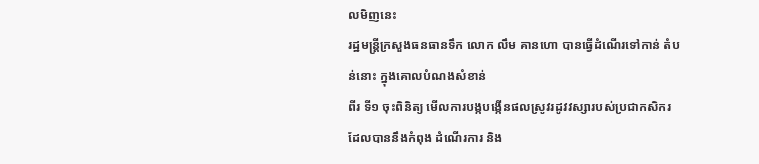លមិញនេះ
រដ្ឋមន្ដ្រីក្រសួងធនធានទឹក លោក លឹម គានហោ បានធ្វើដំណើរទៅកាន់ តំបន់នោះ ក្នុងគោលបំណងសំខាន់
ពីរ ទី១ ចុះពិនិត្យ មើលការបង្កបង្កើនផលស្រូវរដូវវស្សារបស់ប្រជាកសិករ ដែលបាននឹងកំពុង ដំណើរការ និង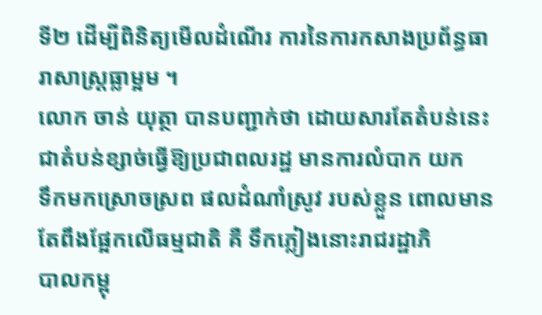ទី២ ដើម្បីពិនិត្យមើលដំណើរ ការនៃការកសាងប្រព័ន្ធធារាសាស្ដ្រធ្លាម្អម ។
លោក ចាន់ យុត្ថា បានបញ្ជាក់ថា ដោយសារតែតំបន់នេះ ជាតំបន់ខ្សាច់ធ្វើឱ្យប្រជាពលរដ្ឋ មានការលំបាក យក
ទឹកមកស្រោចស្រព ផលដំណាំស្រូវ របស់ខ្លួន ពោលមានតែពឹងផ្អែកលើធម្មជាតិ គឺ ទឹកភ្លៀងនោះរាជរដ្ឋាភិ
បាលកម្ពុ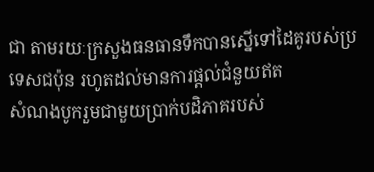ជា តាមរយៈក្រសួងធនធានទឹកបានស្នើទៅដៃគូរបស់ប្រទេសជប៉ុន រហូតដល់មានការផ្ដល់ជំនួយឥត
សំណងបូករួមជាមួយប្រាក់បដិភាគរបស់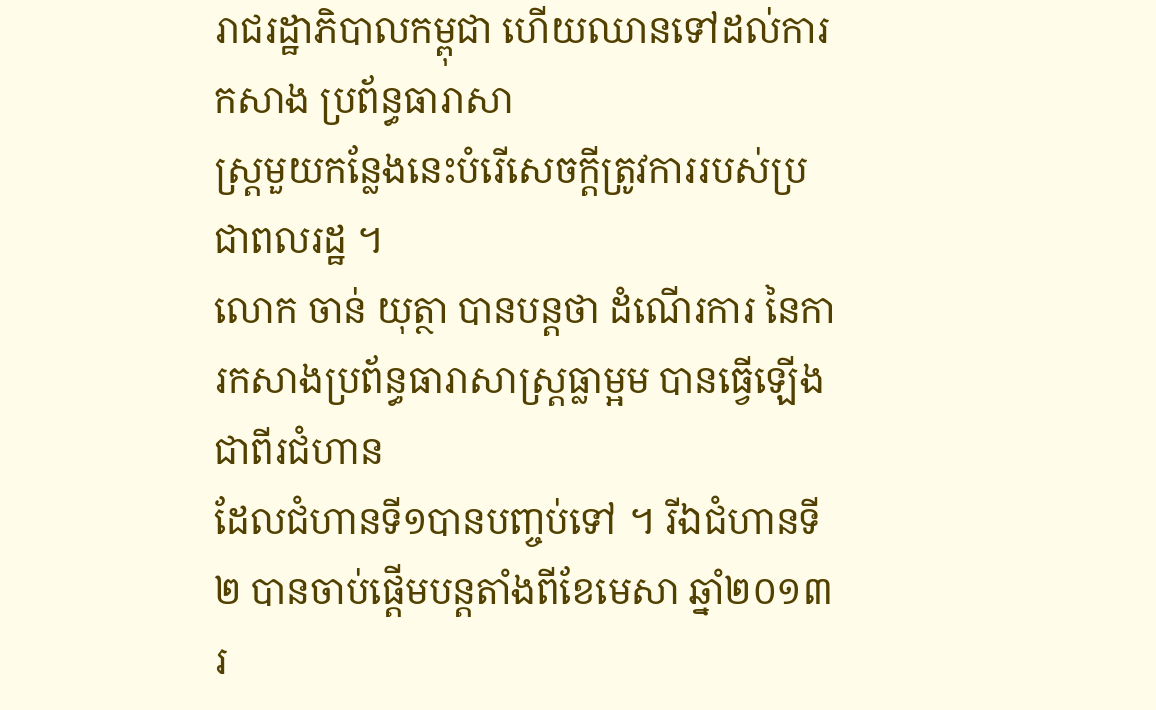រាជរដ្ឋាភិបាលកម្ពុជា ហើយឈានទៅដល់ការកសាង ប្រព័ន្ធធារាសា
ស្ដ្រមួយកន្លែងនេះបំរើសេចក្តីត្រូវការរបស់ប្រជាពលរដ្ឋ ។
លោក ចាន់ យុត្ថា បានបន្ដថា ដំណើរការ នៃការកសាងប្រព័ន្ធធារាសាស្ដ្រធ្លាម្អម បានធ្វើឡើងជាពីរជំហាន
ដែលជំហានទី១បានបញ្ចប់ទៅ ។ រីឯជំហានទី២ បានចាប់ផ្ដើមបន្ដតាំងពីខែមេសា ឆ្នាំ២០១៣ រ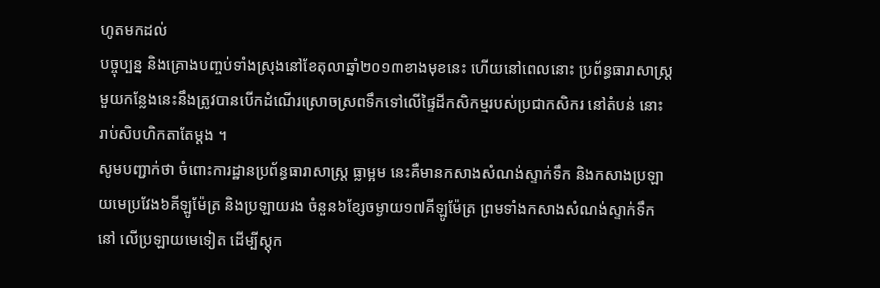ហូតមកដល់
បច្ចុប្បន្ន និងគ្រោងបញ្ចប់ទាំងស្រុងនៅខែតុលាឆ្នាំ២០១៣ខាងមុខនេះ ហើយនៅពេលនោះ ប្រព័ន្ធធារាសាស្ដ្រ
មួយកន្លែងនេះនឹងត្រូវបានបើកដំណើរស្រោចស្រពទឹកទៅលើផ្ទៃដីកសិកម្មរបស់ប្រជាកសិករ នៅតំបន់ នោះ
រាប់សិបហិកតាតែម្ដង ។
សូមបញ្ជាក់ថា ចំពោះការដ្ឋានប្រព័ន្ធធារាសាស្ដ្រ ធ្លាម្អម នេះគឺមានកសាងសំណង់ស្ទាក់ទឹក និងកសាងប្រឡា
យមេប្រវែង៦គីឡូម៉ែត្រ និងប្រឡាយរង ចំនួន៦ខ្សែចម្ងាយ១៧គីឡូម៉ែត្រ ព្រមទាំងកសាងសំណង់ស្ទាក់ទឹក
នៅ លើប្រឡាយមេទៀត ដើម្បីស្តុក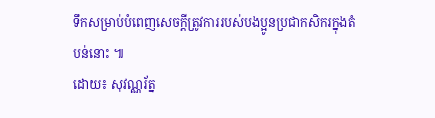ទឹកសម្រាប់បំពេញសេចក្តីត្រូវការរបស់បងប្អូនប្រជាកសិករក្នុងតំបន់នោះ ៕
ដោយ៖ សុវណ្ណរ័ត្ន